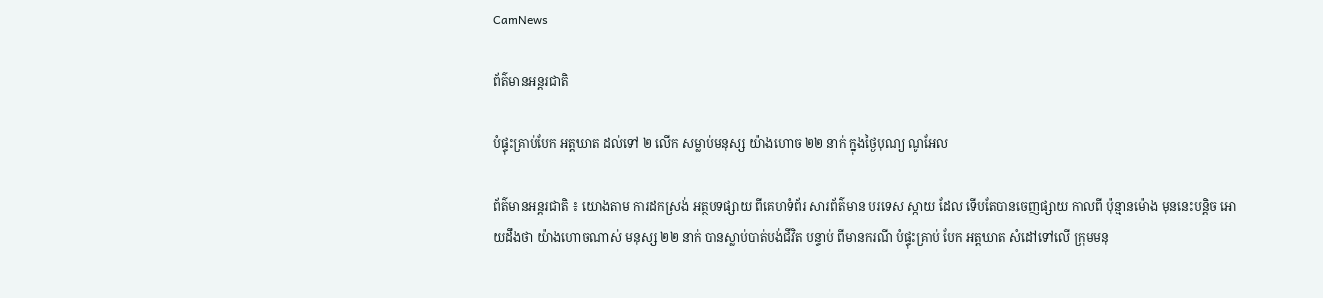CamNews

ព័ត៌មានអន្តរជាតិ

បំផ្ទុះគ្រាប់បែក អត្តឃាត ដល់ទៅ ២ លើក សម្លាប់មនុស្ស យ៉ាងហោច ២២ នាក់ ក្នុងថ្ងៃបុណ្យ ណូអែល

ព័ត៌មានអន្តរជាតិ ៖ យោងតាម ការដកស្រង់ អត្ថបទផ្សាយ ពីគេហទំព័រ សារព័ត៌មាន បរទេស ស្កាយ ដែល ទើបតែបានចេញផ្សាយ កាលពី ប៉ុន្មានម៉ោង មុននេះបន្តិច អោយដឹងថា យ៉ាងហោចណាស់ មនុស្ស ២២ នាក់ បានស្លាប់បាត់បង់ជីវិត បន្ទាប់ ពីមានករណី បំផ្ទុះគ្រាប់ បែក អត្តឃាត សំដៅទៅលើ ក្រុមមនុ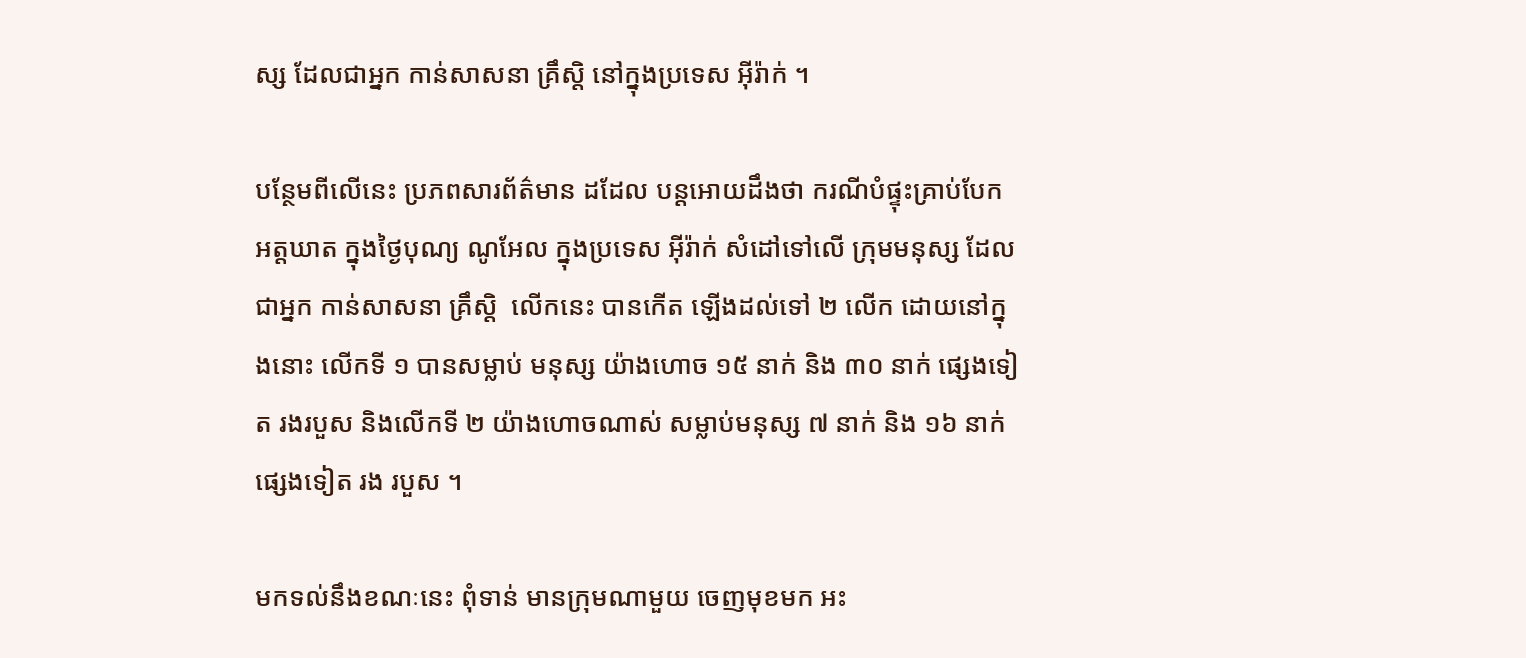ស្ស ដែលជាអ្នក កាន់សាសនា គ្រឹស្តិ នៅក្នុងប្រទេស អ៊ីរ៉ាក់ ។

បន្ថែមពីលើនេះ ប្រភពសារព័ត៌មាន ដដែល បន្តអោយដឹងថា ករណីបំផ្ទុះគ្រាប់បែក អត្តឃាត ក្នុងថ្ងៃបុណ្យ ណូអែល ក្នុងប្រទេស អ៊ីរ៉ាក់ សំដៅទៅលើ ក្រុមមនុស្ស ដែលជាអ្នក កាន់សាសនា គ្រឹស្តិ  លើកនេះ បានកើត ឡើងដល់ទៅ ២ លើក ដោយនៅក្នុងនោះ លើកទី ១ បានសម្លាប់ មនុស្ស យ៉ាងហោច ១៥ នាក់ និង ៣០ នាក់ ផ្សេងទៀត រងរបួស និងលើកទី ២ យ៉ាងហោចណាស់ សម្លាប់មនុស្ស ៧ នាក់ និង ១៦ នាក់ផ្សេងទៀត រង របួស ។

មកទល់នឹងខណៈនេះ ពុំទាន់ មានក្រុមណាមួយ ចេញមុខមក អះ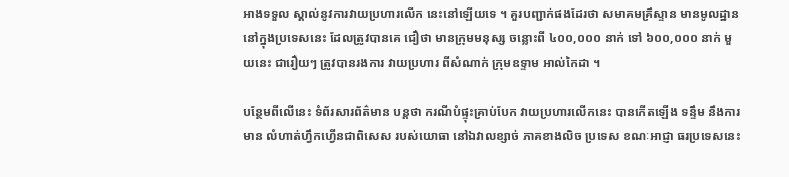អាងទទួល ស្គាល់នូវការវាយប្រហារលើក នេះនៅឡើយទេ ។ គួរបញ្ជាក់ផងដែរថា សមាគមគ្រឹស្ទាន មានមូលដ្ឋាន នៅក្នុងប្រទេសនេះ ដែលត្រូវបានគេ ជឿថា មានក្រុមមនុស្ស ចន្លោះពី ៤០០,០០០ នាក់ ទៅ ៦០០,០០០ នាក់ មួយនេះ ជារឿយៗ ត្រូវបានរងការ វាយប្រហារ ពីសំណាក់ ក្រុមឧទ្ទាម អាល់កៃដា ។

បន្ថែមពីលើនេះ ទំព័រសារព័ត៌មាន បន្តថា ករណីបំផ្ទុះគ្រាប់បែក វាយប្រហារលើកនេះ បានកើតឡើង ទន្ទឹម នឹងការមាន លំហាត់ហ្វឹកហ្វើនជាពិសេស របស់យោធា នៅឯវាលខ្សាច់ ភាគខាងលិច ប្រទេស ខណៈអាជ្ញា ធរប្រទេសនេះ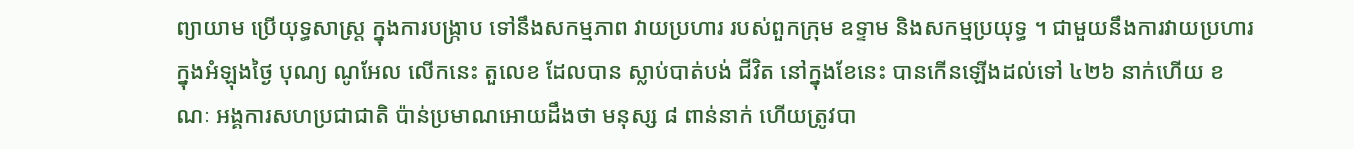ព្យាយាម ប្រើយុទ្ធសាស្រ្ត ក្នុងការបង្រ្កាប ទៅនឹងសកម្មភាព វាយប្រហារ របស់ពួកក្រុម ឧទ្ទាម និងសកម្មប្រយុទ្ធ ។ ជាមួយនឹងការវាយប្រហារ ក្នុងអំឡុងថ្ងៃ បុណ្យ ណូអែល លើកនេះ តួលេខ ដែលបាន ស្លាប់បាត់បង់ ជីវិត នៅក្នុងខែនេះ បានកើនឡើងដល់ទៅ ៤២៦ នាក់ហើយ ខណៈ អង្គការសហប្រជាជាតិ ប៉ាន់ប្រមាណអោយដឹងថា មនុស្ស ៨ ពាន់នាក់ ហើយត្រូវបា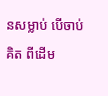នសម្លាប់ បើចាប់គិត ពីដើម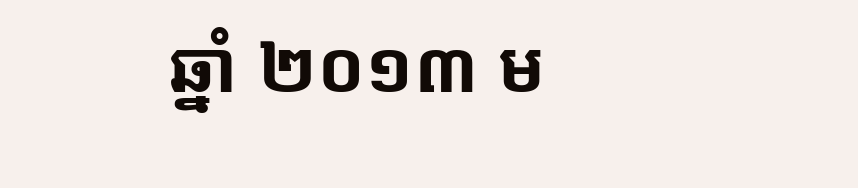ឆ្នាំ ២០១៣ ម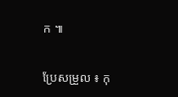ក ៕

ប្រែសម្រួល ៖ កុ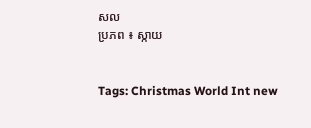សល
ប្រភព ៖ ស្កាយ


Tags: Christmas World Int new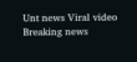Unt news Viral video Breaking news